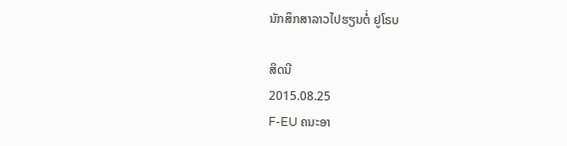ນັກສຶກສາລາວໄປຮຽນຕໍ່ ຢູໂຣບ

ສິດນີ
2015.08.25
F-EU ຄນະອາ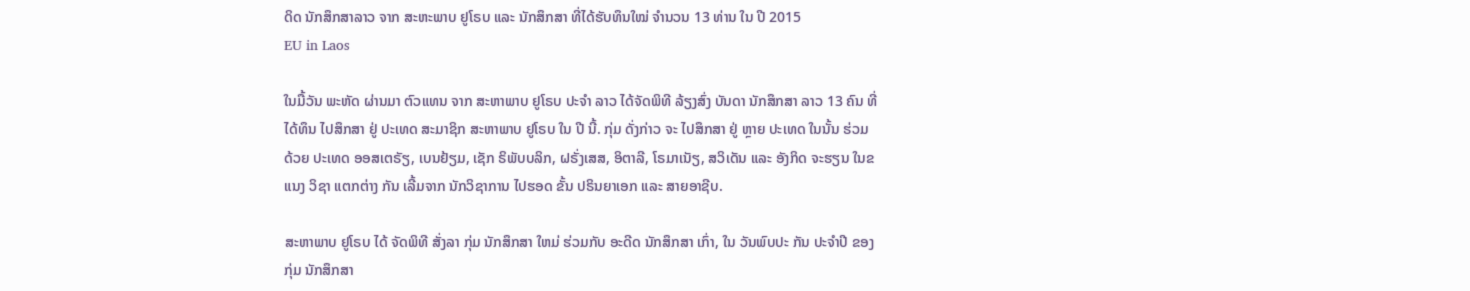ດິດ ນັກສຶກສາລາວ ຈາກ ສະຫະພາບ ຢູໂຣບ ແລະ ນັກສຶກສາ ທີ່ໄດ້ຮັບທຶນໃໝ່ ຈຳນວນ 13 ທ່ານ ໃນ ປີ 2015
EU in Laos

ໃນມື້ວັນ ພະຫັດ ຜ່ານມາ ຕົວແທນ ຈາກ ສະຫາພາບ ຢູໂຣບ ປະຈຳ ລາວ ໄດ້ຈັດພິທີ ລ້ຽງສົ່ງ ບັນດາ ນັກສຶກສາ ລາວ 13 ຄົນ ທີ່ ໄດ້ທຶນ ໄປສຶກສາ ຢູ່ ປະເທດ ສະມາຊິກ ສະຫາພາບ ຢູໂຣບ ໃນ ປີ ນີ້. ກຸ່ມ ດັ່ງກ່າວ ຈະ ໄປສຶກສາ ຢູ່ ຫຼາຍ ປະເທດ ໃນນັ້ນ ຮ່ວມ ດ້ວຍ ປະເທດ ອອສເຕຣັຽ, ເບນຢ້ຽມ, ເຊັກ ຣິພັບບລິກ, ຝຣັ່ງເສສ, ອິຕາລີ, ໂຣມາເນັຽ, ສວິເດັນ ແລະ ອັງກິດ ຈະຮຽນ ໃນຂແນງ ວິຊາ ແຕກຕ່າງ ກັນ ເລີ້ມຈາກ ນັກວິຊາການ ໄປຮອດ ຂັ້ນ ປຣິນຍາເອກ ແລະ ສາຍອາຊີບ.

ສະຫາພາບ ຢູໂຣບ ໄດ້ ຈັດພິທີ ສັ່ງລາ ກຸ່ມ ນັກສຶກສາ ໃຫມ່ ຮ່ວມກັບ ອະດີດ ນັກສຶກສາ ເກົ່າ, ໃນ ວັນພົບປະ ກັນ ປະຈຳປີ ຂອງ ກຸ່ມ ນັກສຶກສາ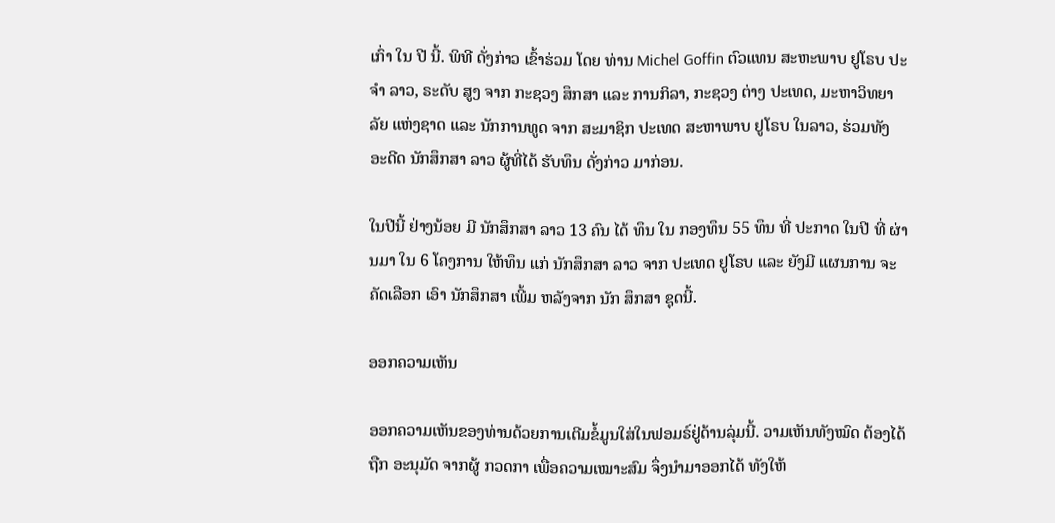ເກົ່າ ໃນ ປີ ນີ້. ພິທີ ດັ່ງກ່າວ ເຂົ້າຮ່ວມ ໂດຍ ທ່ານ Michel Goffin ຕົວແທນ ສະຫະພາບ ຢູໂຣບ ປະຈຳ ລາວ, ຣະດັບ ສູງ ຈາກ ກະຊວງ ສຶກສາ ແລະ ການກິລາ, ກະຊວງ ຕ່າງ ປະເທດ, ມະຫາວິທຍາລັຍ ແຫ່ງຊາດ ແລະ ນັກການທູດ ຈາກ ສະມາຊິກ ປະເທດ ສະຫາພາບ ຢູໂຣບ ໃນລາວ, ຮ່ວມທັງ ອະດີດ ນັກສຶກສາ ລາວ ຜູ້ທີ່ໄດ້ ຮັບທຶນ ດັ່ງກ່າວ ມາກ່ອນ.

ໃນປີນີ້ ຢ່າງນ້ອຍ ມີ ນັກສຶກສາ ລາວ 13 ຄົນ ໄດ້ ທຶນ ໃນ ກອງທຶນ 55 ທຶນ ທີ່ ປະກາດ ໃນປີ ທີ່ ຜ່ານມາ ໃນ 6 ໂຄງການ ໃຫ້ທຶນ ແກ່ ນັກສຶກສາ ລາວ ຈາກ ປະເທດ ຢູໂຣບ ແລະ ຍັງມີ ແຜນການ ຈະ ຄັດເລືອກ ເອົາ ນັກສຶກສາ ເພີ້ມ ຫລັງຈາກ ນັກ ສຶກສາ ຊຸດນີ້.

ອອກຄວາມເຫັນ

ອອກຄວາມເຫັນຂອງທ່ານດ້ວຍການເຕີມຂໍ້ມູນໃສ່ໃນຟອມຣ໌ຢູ່ດ້ານລຸ່ມນີ້. ວາມເຫັນທັງໝົດ ຕ້ອງໄດ້ຖືກ ອະນຸມັດ ຈາກຜູ້ ກວດກາ ເພື່ອຄວາມເໝາະສົມ ຈຶ່ງນໍາມາອອກໄດ້ ທັງໃຫ້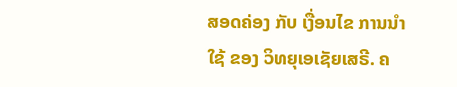ສອດຄ່ອງ ກັບ ເງື່ອນໄຂ ການນຳໃຊ້ ຂອງ ວິທຍຸເອເຊັຍເສຣີ. ຄ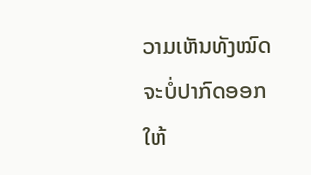ວາມເຫັນທັງໝົດ ຈະບໍ່ປາກົດອອກ ໃຫ້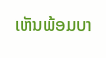ເຫັນພ້ອມບາ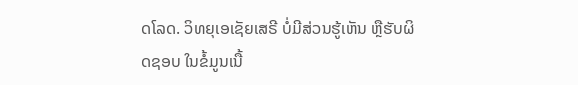ດໂລດ. ວິທຍຸເອເຊັຍເສຣີ ບໍ່ມີສ່ວນຮູ້ເຫັນ ຫຼືຮັບຜິດຊອບ ໃນຂໍ້ມູນເນື້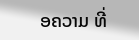ອຄວາມ ທີ່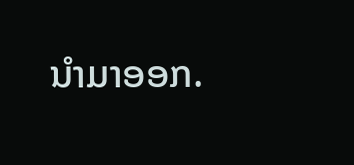ນໍາມາອອກ.